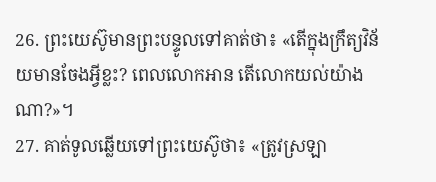26. ព្រះយេស៊ូមានព្រះបន្ទូលទៅគាត់ថា៖ «តើក្នុងក្រឹត្យវិន័យមានចែងអ្វីខ្លះ? ពេលលោកអាន តើលោកយល់យ៉ាងណា?»។
27. គាត់ទូលឆ្លើយទៅព្រះយេស៊ូថា៖ «ត្រូវស្រឡា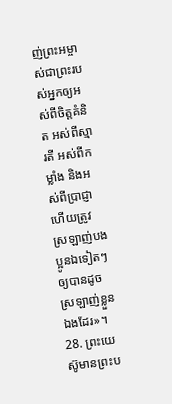ញ់ព្រះអម្ចាស់ជាព្រះរបស់អ្នកឲ្យអស់ពីចិត្តគំនិត អស់ពីស្មារតី អស់ពីកម្លាំង និងអស់ពីប្រាជ្ញា ហើយត្រូវស្រឡាញ់បងប្អូនឯទៀតៗឲ្យបានដូចស្រឡាញ់ខ្លួនឯងដែរ»។
28. ព្រះយេស៊ូមានព្រះប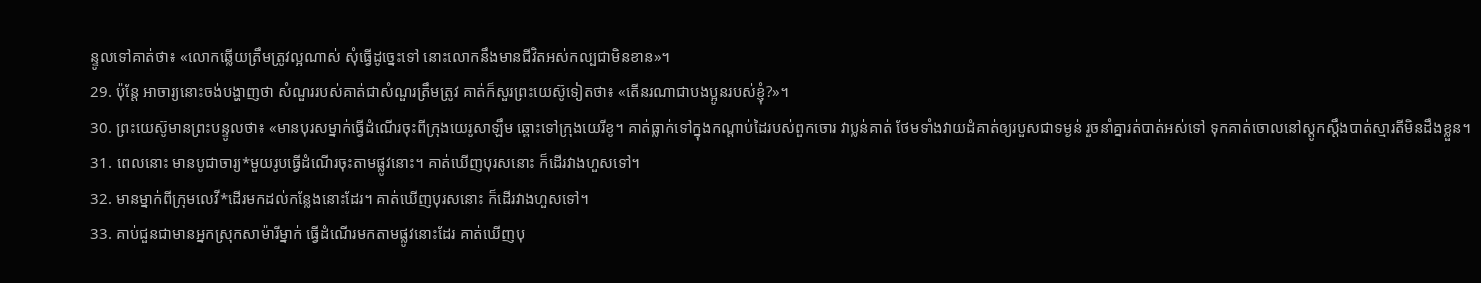ន្ទូលទៅគាត់ថា៖ «លោកឆ្លើយត្រឹមត្រូវល្អណាស់ សុំធ្វើដូច្នេះទៅ នោះលោកនឹងមានជីវិតអស់កល្បជាមិនខាន»។
29. ប៉ុន្តែ អាចារ្យនោះចង់បង្ហាញថា សំណួររបស់គាត់ជាសំណួរត្រឹមត្រូវ គាត់ក៏សួរព្រះយេស៊ូទៀតថា៖ «តើនរណាជាបងប្អូនរបស់ខ្ញុំ?»។
30. ព្រះយេស៊ូមានព្រះបន្ទូលថា៖ «មានបុរសម្នាក់ធ្វើដំណើរចុះពីក្រុងយេរូសាឡឹម ឆ្ពោះទៅក្រុងយេរីខូ។ គាត់ធ្លាក់ទៅក្នុងកណ្ដាប់ដៃរបស់ពួកចោរ វាប្លន់គាត់ ថែមទាំងវាយដំគាត់ឲ្យរបួសជាទម្ងន់ រួចនាំគ្នារត់បាត់អស់ទៅ ទុកគាត់ចោលនៅស្ដូកស្ដឹងបាត់ស្មារតីមិនដឹងខ្លួន។
31. ពេលនោះ មានបូជាចារ្យ*មួយរូបធ្វើដំណើរចុះតាមផ្លូវនោះ។ គាត់ឃើញបុរសនោះ ក៏ដើរវាងហួសទៅ។
32. មានម្នាក់ពីក្រុមលេវី*ដើរមកដល់កន្លែងនោះដែរ។ គាត់ឃើញបុរសនោះ ក៏ដើរវាងហួសទៅ។
33. គាប់ជួនជាមានអ្នកស្រុកសាម៉ារីម្នាក់ ធ្វើដំណើរមកតាមផ្លូវនោះដែរ គាត់ឃើញបុ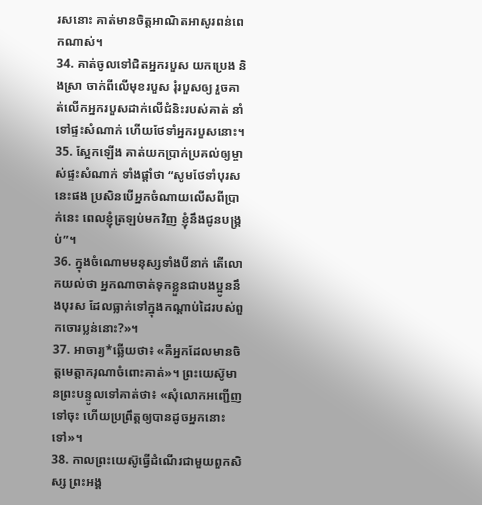រសនោះ គាត់មានចិត្តអាណិតអាសូរពន់ពេកណាស់។
34. គាត់ចូលទៅជិតអ្នករបួស យកប្រេង និងស្រា ចាក់ពីលើមុខរបួស រុំរបួសឲ្យ រួចគាត់លើកអ្នករបួសដាក់លើជំនិះរបស់គាត់ នាំទៅផ្ទះសំណាក់ ហើយថែទាំអ្នករបួសនោះ។
35. ស្អែកឡើង គាត់យកប្រាក់ប្រគល់ឲ្យម្ចាស់ផ្ទះសំណាក់ ទាំងផ្ដាំថា “សូមថែទាំបុរសនេះផង ប្រសិនបើអ្នកចំណាយលើសពីប្រាក់នេះ ពេលខ្ញុំត្រឡប់មកវិញ ខ្ញុំនឹងជូនបង្គ្រប់”។
36. ក្នុងចំណោមមនុស្សទាំងបីនាក់ តើលោកយល់ថា អ្នកណាចាត់ទុកខ្លួនជាបងប្អូននឹងបុរស ដែលធ្លាក់ទៅក្នុងកណ្ដាប់ដៃរបស់ពួកចោរប្លន់នោះ?»។
37. អាចារ្យ*ឆ្លើយថា៖ «គឺអ្នកដែលមានចិត្តមេត្តាករុណាចំពោះគាត់»។ ព្រះយេស៊ូមានព្រះបន្ទូលទៅគាត់ថា៖ «សុំលោកអញ្ជើញទៅចុះ ហើយប្រព្រឹត្តឲ្យបានដូចអ្នកនោះទៅ»។
38. កាលព្រះយេស៊ូធ្វើដំណើរជាមួយពួកសិស្ស ព្រះអង្គ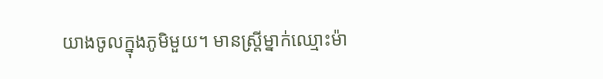យាងចូលក្នុងភូមិមួយ។ មានស្ត្រីម្នាក់ឈ្មោះម៉ា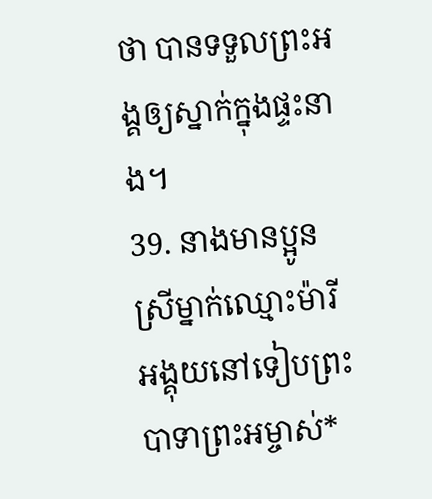ថា បានទទួលព្រះអង្គឲ្យស្នាក់ក្នុងផ្ទះនាង។
39. នាងមានប្អូនស្រីម្នាក់ឈ្មោះម៉ារី អង្គុយនៅទៀបព្រះបាទាព្រះអម្ចាស់*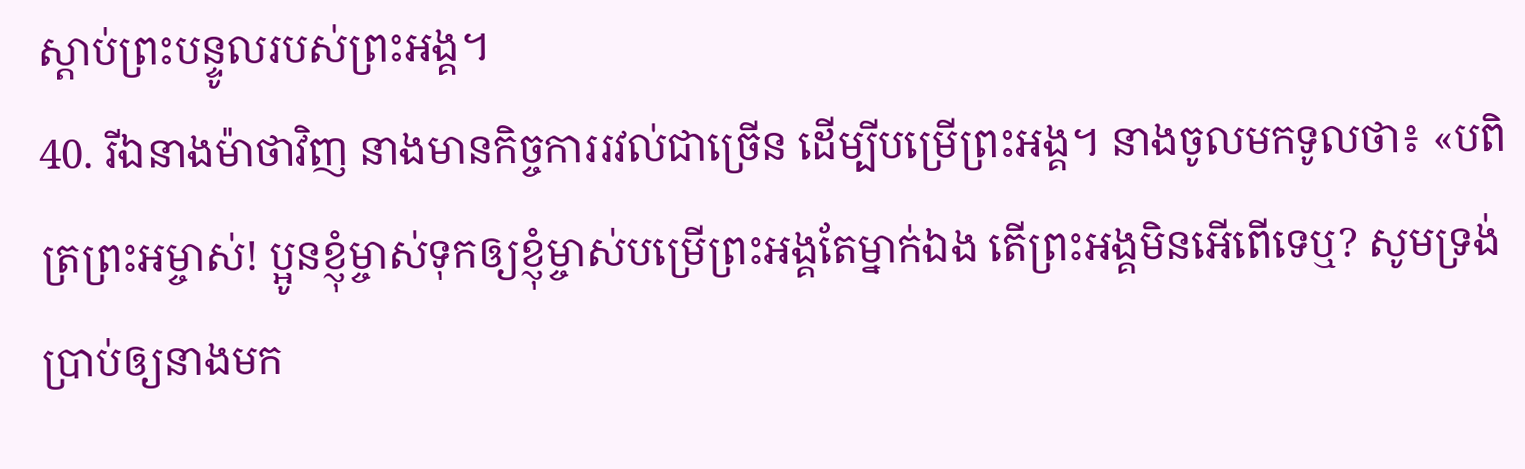ស្ដាប់ព្រះបន្ទូលរបស់ព្រះអង្គ។
40. រីឯនាងម៉ាថាវិញ នាងមានកិច្ចការរវល់ជាច្រើន ដើម្បីបម្រើព្រះអង្គ។ នាងចូលមកទូលថា៖ «បពិត្រព្រះអម្ចាស់! ប្អូនខ្ញុំម្ចាស់ទុកឲ្យខ្ញុំម្ចាស់បម្រើព្រះអង្គតែម្នាក់ឯង តើព្រះអង្គមិនអើពើទេឬ? សូមទ្រង់ប្រាប់ឲ្យនាងមក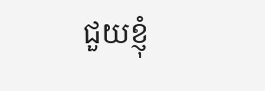ជួយខ្ញុំ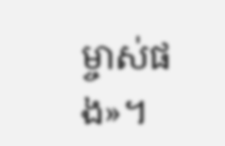ម្ចាស់ផង»។